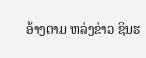ອ້າງຕາມ ຫລ່ງຂ່າວ ຊິນຮ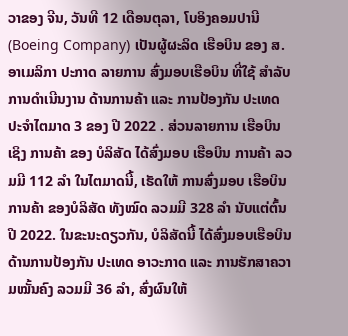ວາຂອງ ຈີນ, ວັນທີ 12 ເດືອນຕຸລາ, ໂບອິງຄອມປານີ (Boeing Company) ເປັນຜູ້ຜະລິດ ເຮືອບິນ ຂອງ ສ.ອາເມລິກາ ປະກາດ ລາຍການ ສົ່ງມອບເຮືອບິນ ທີ່ໃຊ້ ສຳລັບ ການດຳເນີນງານ ດ້ານການຄ້າ ແລະ ການປ້ອງກັນ ປະເທດ ປະຈຳໄຕມາດ 3 ຂອງ ປີ 2022 . ສ່ວນລາຍການ ເຮືອບິນ ເຊິງ ການຄ້າ ຂອງ ບໍລິສັດ ໄດ້ສົ່ງມອບ ເຮືອບິນ ການຄ້າ ລວມມີ 112 ລຳ ໃນໄຕມາດນີ້, ເຮັດໃຫ້ ການສົ່ງມອບ ເຮືອບິນການຄ້າ ຂອງບໍລິສັດ ທັງໝົດ ລວມມີ 328 ລຳ ນັບແຕ່ຕົ້ນ ປີ 2022. ໃນຂະນະດຽວກັນ, ບໍລິສັດນີ້ ໄດ້ສົ່ງມອບເຮືອບິນ ດ້ານການປ້ອງກັນ ປະເທດ ອາວະກາດ ແລະ ການຮັກສາຄວາມໝັ້ນຄົງ ລວມມີ 36 ລຳ, ສົ່ງຜົນໃຫ້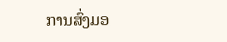ການສົ່ງມອ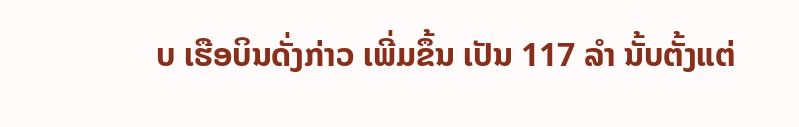ບ ເຮືອບິນດັ່ງກ່າວ ເພີ່ມຂຶ້ນ ເປັນ 117 ລຳ ນັ້ບຕັ້ງແຕ່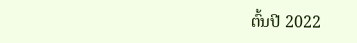ຕົ້ນປີ 2022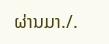ຜ່ານມາ./.